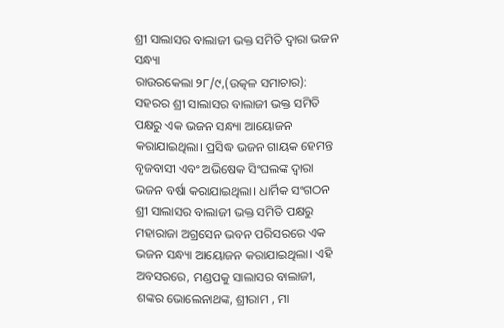ଶ୍ରୀ ସାଲାସର ବାଲାଜୀ ଭକ୍ତ ସମିତି ଦ୍ୱାରା ଭଜନ ସନ୍ଧ୍ୟା
ରାଉରକେଲା ୨୮/୯,(ଉତ୍କଳ ସମାଚାର): ସହରର ଶ୍ରୀ ସାଲାସର ବାଲାଜୀ ଭକ୍ତ ସମିତି ପକ୍ଷରୁ ଏକ ଭଜନ ସନ୍ଧ୍ୟା ଆୟୋଜନ କରାଯାଇଥିଲା। ପ୍ରସିଦ୍ଧ ଭଜନ ଗାୟକ ହେମନ୍ତ ବୃଜବାସୀ ଏବଂ ଅଭିଷେକ ସିଂଘଲଙ୍କ ଦ୍ବାରା ଭଜନ ବର୍ଷା କରାଯାଇଥିଲା। ଧାର୍ମିକ ସଂଗଠନ ଶ୍ରୀ ସାଲାସର ବାଲାଜୀ ଭକ୍ତ ସମିତି ପକ୍ଷରୁ ମହାରାଜା ଅଗ୍ରସେନ ଭବନ ପରିସରରେ ଏକ ଭଜନ ସନ୍ଧ୍ୟା ଆୟୋଜନ କରାଯାଇଥିଲା। ଏହି ଅବସରରେ, ମଣ୍ଡପକୁ ସାଲାସର ବାଲାଜୀ, ଶଙ୍କର ଭୋଲେନାଥଙ୍କ, ଶ୍ରୀରାମ , ମା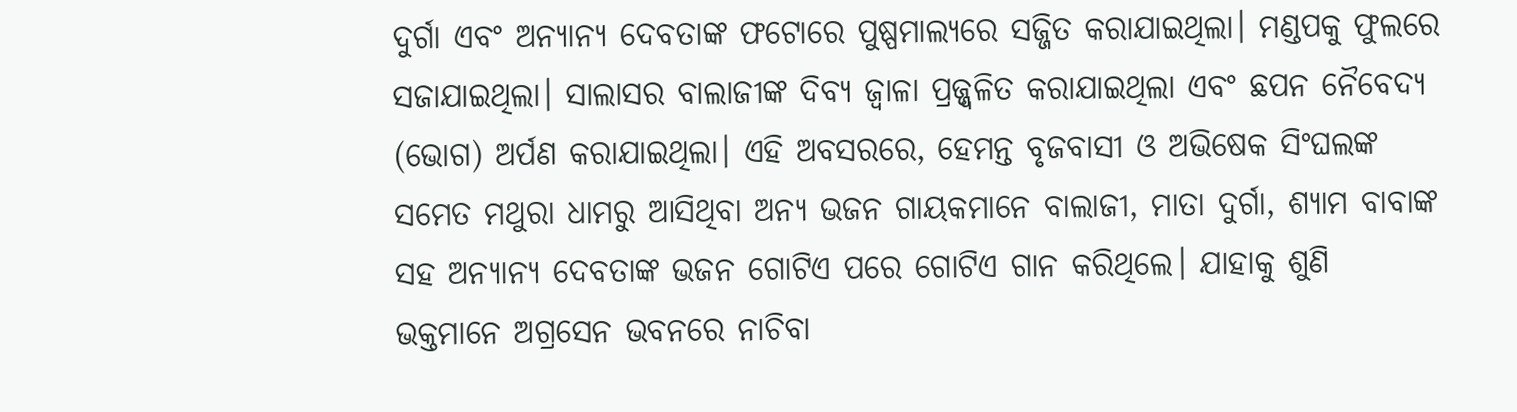ଦୁର୍ଗା ଏବଂ ଅନ୍ୟାନ୍ୟ ଦେବତାଙ୍କ ଫଟୋରେ ପୁଷ୍ପମାଲ୍ୟରେ ସଜ୍ଜିତ କରାଯାଇଥିଲା। ମଣ୍ଡପକୁ ଫୁଲରେ ସଜାଯାଇଥିଲା। ସାଲାସର ବାଲାଜୀଙ୍କ ଦିବ୍ୟ ଜ୍ୱାଳା ପ୍ରଜ୍ଜ୍ୱଳିତ କରାଯାଇଥିଲା ଏବଂ ଛପନ ନୈବେଦ୍ୟ (ଭୋଗ) ଅର୍ପଣ କରାଯାଇଥିଲା। ଏହି ଅବସରରେ, ହେମନ୍ତ ବୃଜବାସୀ ଓ ଅଭିଷେକ ସିଂଘଲଙ୍କ ସମେତ ମଥୁରା ଧାମରୁ ଆସିଥିବା ଅନ୍ୟ ଭଜନ ଗାୟକମାନେ ବାଲାଜୀ, ମାତା ଦୁର୍ଗା, ଶ୍ୟାମ ବାବାଙ୍କ ସହ ଅନ୍ୟାନ୍ୟ ଦେବତାଙ୍କ ଭଜନ ଗୋଟିଏ ପରେ ଗୋଟିଏ ଗାନ କରିଥିଲେ। ଯାହାକୁ ଶୁଣି ଭକ୍ତମାନେ ଅଗ୍ରସେନ ଭବନରେ ନାଚିବା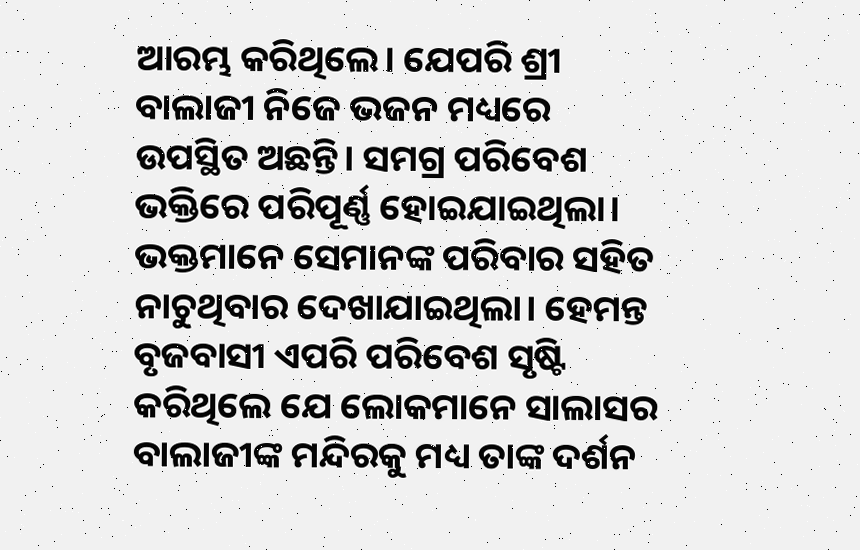ଆରମ୍ଭ କରିଥିଲେ। ଯେପରି ଶ୍ରୀ ବାଲାଜୀ ନିଜେ ଭଜନ ମଧ୍ୟରେ ଉପସ୍ଥିତ ଅଛନ୍ତି। ସମଗ୍ର ପରିବେଶ ଭକ୍ତିରେ ପରିପୂର୍ଣ୍ଣ ହୋଇଯାଇଥିଲା। ଭକ୍ତମାନେ ସେମାନଙ୍କ ପରିବାର ସହିତ ନାଚୁଥିବାର ଦେଖାଯାଇଥିଲା। ହେମନ୍ତ ବୃଜବାସୀ ଏପରି ପରିବେଶ ସୃଷ୍ଟି କରିଥିଲେ ଯେ ଲୋକମାନେ ସାଲାସର ବାଲାଜୀଙ୍କ ମନ୍ଦିରକୁ ମଧ୍ୟ ତାଙ୍କ ଦର୍ଶନ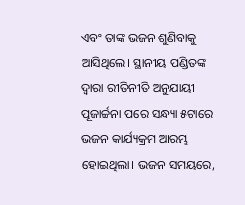ଏବଂ ତାଙ୍କ ଭଜନ ଶୁଣିବାକୁ ଆସିଥିଲେ। ସ୍ଥାନୀୟ ପଣ୍ଡିତଙ୍କ ଦ୍ୱାରା ରୀତିନୀତି ଅନୁଯାୟୀ ପୂଜାର୍ଚ୍ଚନା ପରେ ସନ୍ଧ୍ୟା ୫ଟାରେ ଭଜନ କାର୍ଯ୍ୟକ୍ରମ ଆରମ୍ଭ ହୋଇଥିଲା। ଭଜନ ସମୟରେ,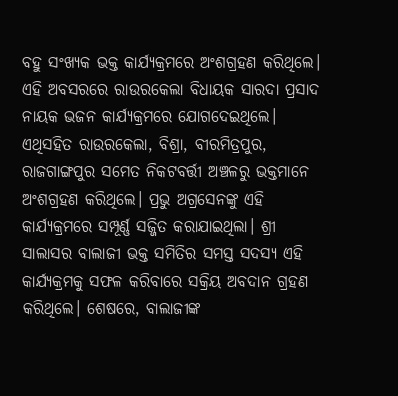ବହୁ ସଂଖ୍ୟକ ଭକ୍ତ କାର୍ଯ୍ୟକ୍ରମରେ ଅଂଶଗ୍ରହଣ କରିଥିଲେ। ଏହି ଅବସରରେ ରାଉରକେଲା ବିଧାୟକ ସାରଦା ପ୍ରସାଦ ନାୟକ ଭଜନ କାର୍ଯ୍ୟକ୍ରମରେ ଯୋଗଦେଇଥିଲେ। ଏଥିସହିତ ରାଉରକେଲା, ବିଶ୍ରା, ବୀରମିତ୍ରପୁର, ରାଜଗାଙ୍ଗପୁର ସମେତ ନିକଟବର୍ତ୍ତୀ ଅଞ୍ଚଳରୁ ଭକ୍ତମାନେ ଅଂଶଗ୍ରହଣ କରିଥିଲେ। ପ୍ରଭୁ ଅଗ୍ରସେନଙ୍କୁ ଏହି କାର୍ଯ୍ୟକ୍ରମରେ ସମ୍ପୂର୍ଣ୍ଣ ସଜ୍ଜିତ କରାଯାଇଥିଲା। ଶ୍ରୀ ସାଲାସର ବାଲାଜୀ ଭକ୍ତ ସମିତିର ସମସ୍ତ ସଦସ୍ୟ ଏହି କାର୍ଯ୍ୟକ୍ରମକୁ ସଫଳ କରିବାରେ ସକ୍ରିୟ ଅବଦାନ ଗ୍ରହଣ କରିଥିଲେ। ଶେଷରେ, ବାଲାଜୀଙ୍କ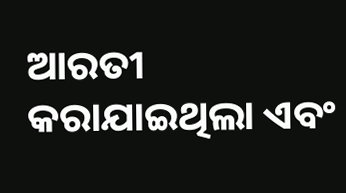ଆରତୀ କରାଯାଇଥିଲା ଏବଂ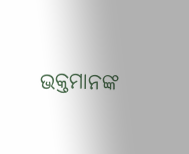ଭକ୍ତମାନଙ୍କ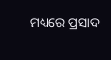ମଧ୍ୟରେ ପ୍ରସାଦ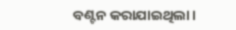ବଣ୍ଟନ କରାଯାଇଥିଲା।